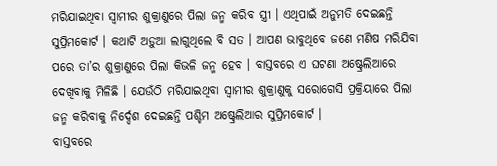ମରିଯାଇଥିବା ସ୍ୱାମୀର ଶୁକ୍ରାଣୁରେ ପିଲା ଜନ୍ମ କରିବ ସ୍ତ୍ରୀ । ଏଥିପାଇଁ ଅନୁମତି ଦେଇଛନ୍ତି ସୁପ୍ରିମକୋର୍ଟ । କଥାଟି ଅଡ଼ୁଆ ଲାଗୁଥିଲେ ବି ସତ । ଆପଣ ଭାବୁଥିବେ ଜଣେ ମଣିଷ ମରିଯିବା ପରେ ତା’ର ଶୁକ୍ରାଣୁରେ ପିଲା କିଭଳି ଜନ୍ମ ହେବ । ବାସ୍ତବରେ ଏ ଘଟଣା ଅଷ୍ଟ୍ରେଲିଆରେ ଦେଖିବାକୁ ମିଳିଛି । ଯେଉଁଠି ମରିଯାଇଥିବା ସ୍ୱାମୀର ଶୁକ୍ରାଣୁକୁ ସରୋଗେସି ପ୍ରକ୍ରିୟାରେ ପିଲା ଜନ୍ମ କରିବାକୁ ନିର୍ଦ୍ଦେଶ ଦେଇଛନ୍ତି ପଶ୍ଚିମ ଅଷ୍ଟ୍ରେଲିଆର ସୁପ୍ରିମକୋର୍ଟ ।
ବାସ୍ତବରେ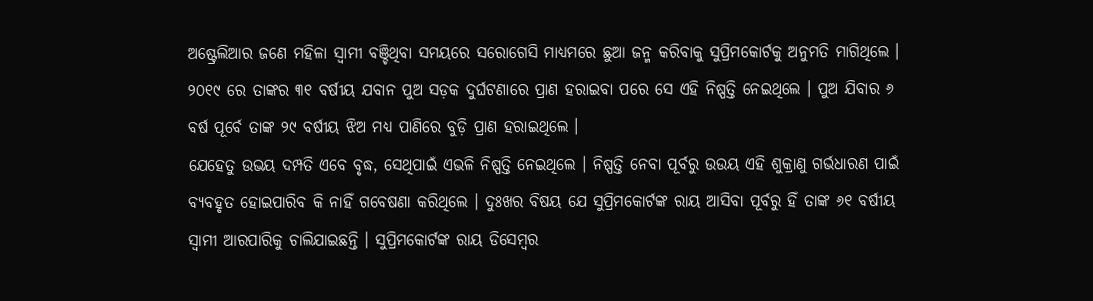ଅଷ୍ଟ୍ରେଲିଆର ଜଣେ ମହିଳା ସ୍ୱାମୀ ବଞ୍ଚିଥିବା ସମୟରେ ସରୋଗେସି ମାଧ୍ୟମରେ ଛୁଆ ଜନ୍ମ କରିବାକୁ ସୁପ୍ରିମକୋର୍ଟକୁ ଅନୁମତି ମାଗିଥିଲେ । ୨୦୧୯ ରେ ତାଙ୍କର ୩୧ ବର୍ଷୀୟ ଯବାନ ପୁଅ ସଡ଼କ ଦୁର୍ଘଟଣାରେ ପ୍ରାଣ ହରାଇବା ପରେ ସେ ଏହି ନିଷ୍ପତ୍ତି ନେଇଥିଲେ । ପୁଅ ଯିବାର ୬ ବର୍ଷ ପୂର୍ବେ ତାଙ୍କ ୨୯ ବର୍ଷୀୟ ଝିଅ ମଧ୍ୟ ପାଣିରେ ବୁଡ଼ି ପ୍ରାଣ ହରାଇଥିଲେ ।
ଯେହେତୁ ଉଭୟ ଦମ୍ପତି ଏବେ ବୃଦ୍ଧ, ସେଥିପାଇଁ ଏଭଳି ନିଷ୍ପତ୍ତି ନେଇଥିଲେ । ନିଷ୍ପତ୍ତି ନେବା ପୂର୍ବରୁ ଉଉୟ ଏହି ଶୁକ୍ରାଣୁ ଗର୍ଭଧାରଣ ପାଇଁ ବ୍ୟବହୃତ ହୋଇପାରିବ କି ନାହିଁ ଗବେଷଣା କରିଥିଲେ । ଦୁଃଖର ବିଷୟ ଯେ ସୁପ୍ରିମକୋର୍ଟଙ୍କ ରାୟ ଆସିବା ପୂର୍ବରୁ ହିଁ ତାଙ୍କ ୬୧ ବର୍ଷୀୟ ସ୍ୱାମୀ ଆରପାରିକୁ ଚାଲିଯାଇଛନ୍ତି । ସୁପ୍ରିମକୋର୍ଟଙ୍କ ରାୟ ଡିସେମ୍ବର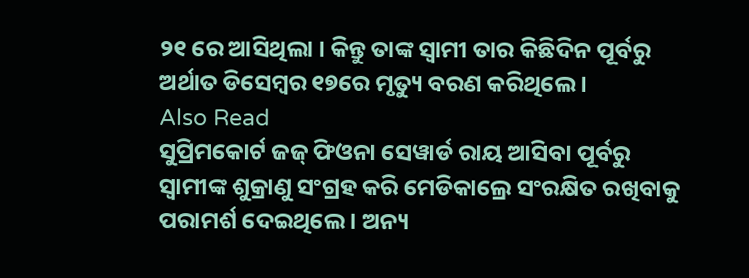୨୧ ରେ ଆସିଥିଲା । କିନ୍ତୁ ତାଙ୍କ ସ୍ୱାମୀ ତାର କିଛିଦିନ ପୂର୍ବରୁ ଅର୍ଥାତ ଡିସେମ୍ବର ୧୭ରେ ମୃତ୍ୟୁ ବରଣ କରିଥିଲେ ।
Also Read
ସୁପ୍ରିମକୋର୍ଟ ଜଜ୍ ଫିଓନା ସେୱାର୍ଡ ରାୟ ଆସିବା ପୂର୍ବରୁ ସ୍ୱାମୀଙ୍କ ଶୁକ୍ରାଣୁ ସଂଗ୍ରହ କରି ମେଡିକାଲ୍ରେ ସଂରକ୍ଷିତ ରଖିବାକୁ ପରାମର୍ଶ ଦେଇଥିଲେ । ଅନ୍ୟ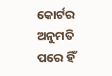କୋର୍ଟର ଅନୁମତି ପରେ ହିଁ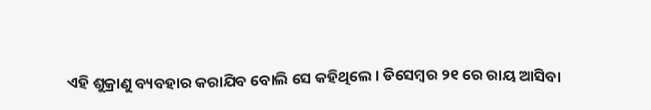ଏହି ଶୁକ୍ରାଣୁ ବ୍ୟବହାର କରାଯିବ ବୋଲି ସେ କହିଥିଲେ । ଡିସେମ୍ବର ୨୧ ରେ ରାୟ ଆସିବା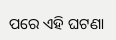ପରେ ଏହି ଘଟଣା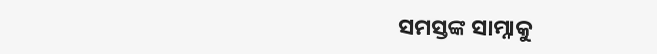ସମସ୍ତଙ୍କ ସାମ୍ନାକୁ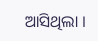ଆସିଥିଲା ।